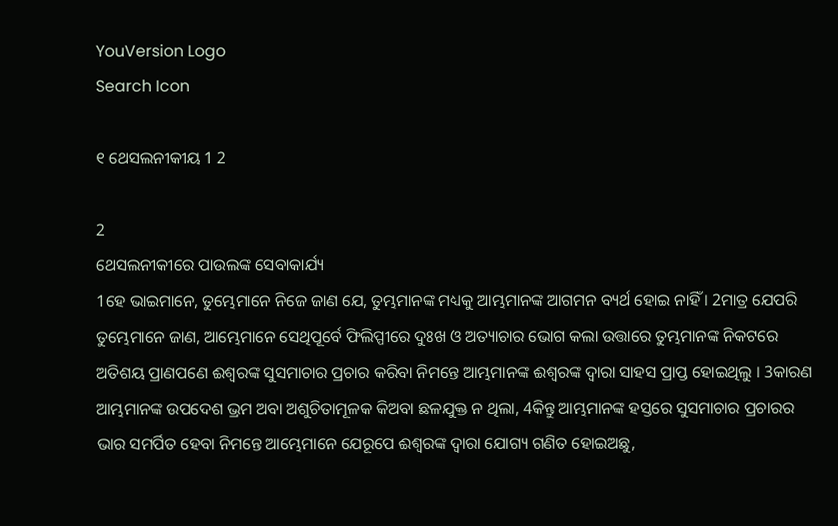YouVersion Logo
Search Icon

୧ ଥେସଲନୀକୀୟ 1 2

2
ଥେସଲନୀକୀରେ ପାଉଲଙ୍କ ସେବାକାର୍ଯ୍ୟ
1ହେ ଭାଇମାନେ, ତୁମ୍ଭେମାନେ ନିଜେ ଜାଣ ଯେ, ତୁମ୍ଭମାନଙ୍କ ମଧ୍ୟକୁ ଆମ୍ଭମାନଙ୍କ ଆଗମନ ବ୍ୟର୍ଥ ହୋଇ ନାହିଁ । 2ମାତ୍ର ଯେପରି ତୁମ୍ଭେମାନେ ଜାଣ, ଆମ୍ଭେମାନେ ସେଥିପୂର୍ବେ ଫିଲିପ୍ପୀରେ ଦୁଃଖ ଓ ଅତ୍ୟାଚାର ଭୋଗ କଲା ଉତ୍ତାରେ ତୁମ୍ଭମାନଙ୍କ ନିକଟରେ ଅତିଶୟ ପ୍ରାଣପଣେ ଈଶ୍ୱରଙ୍କ ସୁସମାଚାର ପ୍ରଚାର କରିବା ନିମନ୍ତେ ଆମ୍ଭମାନଙ୍କ ଈଶ୍ୱରଙ୍କ ଦ୍ୱାରା ସାହସ ପ୍ରାପ୍ତ ହୋଇଥିଲୁ । 3କାରଣ ଆମ୍ଭମାନଙ୍କ ଉପଦେଶ ଭ୍ରମ ଅବା ଅଶୁଚିତାମୂଳକ କିଅବା ଛଳଯୁକ୍ତ ନ ଥିଲା, 4କିନ୍ତୁ ଆମ୍ଭମାନଙ୍କ ହସ୍ତରେ ସୁସମାଚାର ପ୍ରଚାରର ଭାର ସମର୍ପିତ ହେବା ନିମନ୍ତେ ଆମ୍ଭେମାନେ ଯେରୂପେ ଈଶ୍ୱରଙ୍କ ଦ୍ୱାରା ଯୋଗ୍ୟ ଗଣିତ ହୋଇଅଛୁ,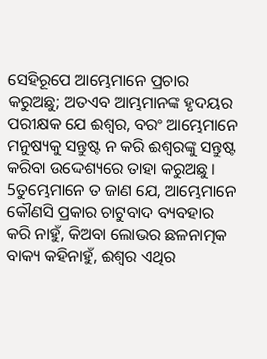ସେହିରୂପେ ଆମ୍ଭେମାନେ ପ୍ରଚାର କରୁଅଛୁ; ଅତଏବ ଆମ୍ଭମାନଙ୍କ ହୃଦୟର ପରୀକ୍ଷକ ଯେ ଈଶ୍ୱର, ବରଂ ଆମ୍ଭେମାନେ ମନୁଷ୍ୟକୁ ସନ୍ତୁଷ୍ଟ ନ କରି ଈଶ୍ୱରଙ୍କୁ ସନ୍ତୁଷ୍ଟ କରିବା ଉଦ୍ଦେଶ୍ୟରେ ତାହା କରୁଅଛୁ । 5ତୁମ୍ଭେମାନେ ତ ଜାଣ ଯେ, ଆମ୍ଭେମାନେ କୌଣସି ପ୍ରକାର ଚାଟୁବାଦ ବ୍ୟବହାର କରି ନାହୁଁ, କିଅବା ଲୋଭର ଛଳନାତ୍ମକ ବାକ୍ୟ କହିନାହୁଁ, ଈଶ୍ୱର ଏଥିର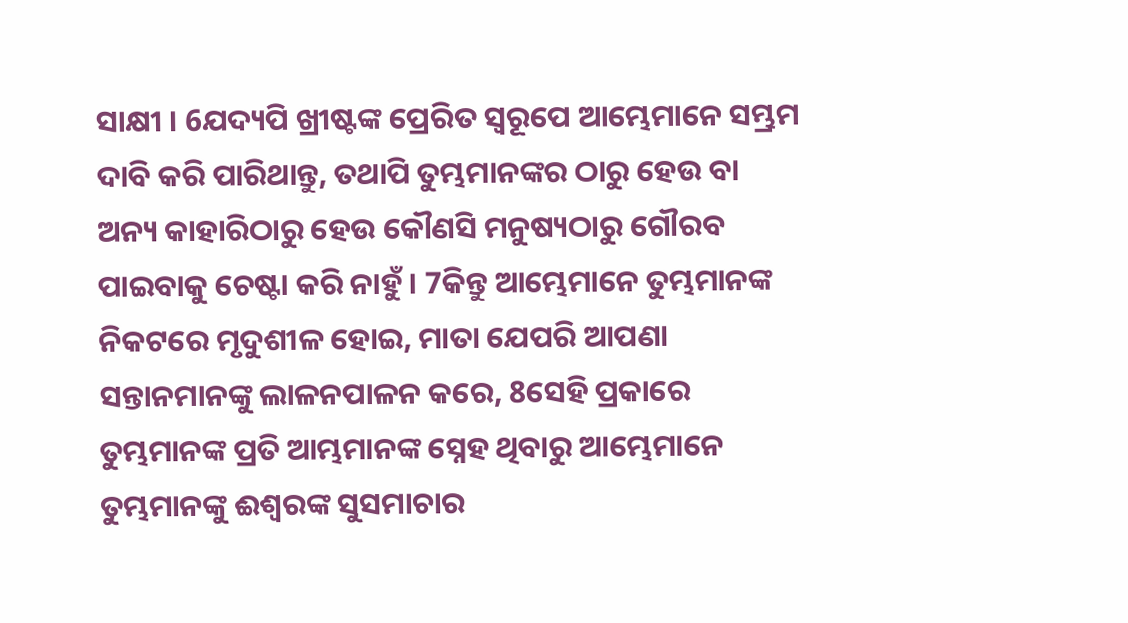ସାକ୍ଷୀ । 6ଯଦ୍ୟପି ଖ୍ରୀଷ୍ଟଙ୍କ ପ୍ରେରିତ ସ୍ୱରୂପେ ଆମ୍ଭେମାନେ ସମ୍ଭ୍ରମ ଦାବି କରି ପାରିଥାନ୍ତୁ, ତଥାପି ତୁମ୍ଭମାନଙ୍କର ଠାରୁ ହେଉ ବା ଅନ୍ୟ କାହାରିଠାରୁ ହେଉ କୌଣସି ମନୁଷ୍ୟଠାରୁ ଗୌରବ ପାଇବାକୁ ଚେଷ୍ଟା କରି ନାହୁଁ । 7କିନ୍ତୁ ଆମ୍ଭେମାନେ ତୁମ୍ଭମାନଙ୍କ ନିକଟରେ ମୃଦୁଶୀଳ ହୋଇ, ମାତା ଯେପରି ଆପଣା ସନ୍ତାନମାନଙ୍କୁ ଲାଳନପାଳନ କରେ, 8ସେହି ପ୍ରକାରେ ତୁମ୍ଭମାନଙ୍କ ପ୍ରତି ଆମ୍ଭମାନଙ୍କ ସ୍ନେହ ଥିବାରୁ ଆମ୍ଭେମାନେ ତୁମ୍ଭମାନଙ୍କୁ ଈଶ୍ୱରଙ୍କ ସୁସମାଚାର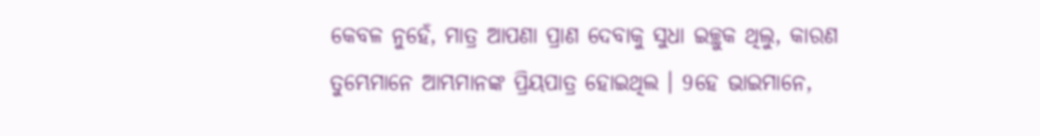କେବଳ ନୁହେଁ, ମାତ୍ର ଆପଣା ପ୍ରାଣ ଦେବାକୁ ସୁଧା ଇଚ୍ଛୁକ ଥିଲୁ, କାରଣ ତୁମ୍ଭେମାନେ ଆମ୍ଭମାନଙ୍କ ପ୍ରିୟପାତ୍ର ହୋଇଥିଲ । 9ହେ ଭାଇମାନେ,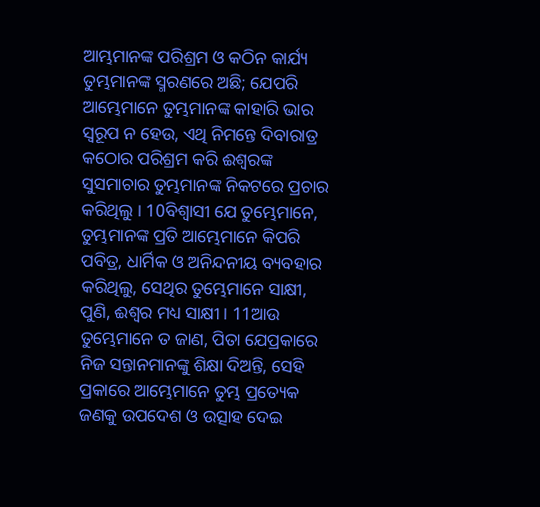ଆମ୍ଭମାନଙ୍କ ପରିଶ୍ରମ ଓ କଠିନ କାର୍ଯ୍ୟ ତୁମ୍ଭମାନଙ୍କ ସ୍ମରଣରେ ଅଛି; ଯେପରି ଆମ୍ଭେମାନେ ତୁମ୍ଭମାନଙ୍କ କାହାରି ଭାର ସ୍ୱରୂପ ନ ହେଉ, ଏଥି ନିମନ୍ତେ ଦିବାରାତ୍ର କଠୋର ପରିଶ୍ରମ କରି ଈଶ୍ୱରଙ୍କ ସୁସମାଚାର ତୁମ୍ଭମାନଙ୍କ ନିକଟରେ ପ୍ରଚାର କରିଥିଲୁ । 10ବିଶ୍ୱାସୀ ଯେ ତୁମ୍ଭେମାନେ, ତୁମ୍ଭମାନଙ୍କ ପ୍ରତି ଆମ୍ଭେମାନେ କିପରି ପବିତ୍ର, ଧାର୍ମିକ ଓ ଅନିନ୍ଦନୀୟ ବ୍ୟବହାର କରିଥିଲୁ, ସେଥିର ତୁମ୍ଭେମାନେ ସାକ୍ଷୀ, ପୁଣି, ଈଶ୍ୱର ମଧ୍ୟ ସାକ୍ଷୀ । 11ଆଉ ତୁମ୍ଭେମାନେ ତ ଜାଣ, ପିତା ଯେପ୍ରକାରେ ନିଜ ସନ୍ତାନମାନଙ୍କୁ ଶିକ୍ଷା ଦିଅନ୍ତି, ସେହି ପ୍ରକାରେ ଆମ୍ଭେମାନେ ତୁମ୍ଭ ପ୍ରତ୍ୟେକ ଜଣକୁ ଉପଦେଶ ଓ ଉତ୍ସାହ ଦେଇ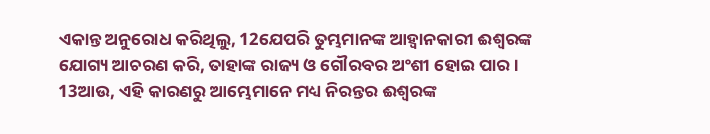ଏକାନ୍ତ ଅନୁରୋଧ କରିଥିଲୁ, 12ଯେପରି ତୁମ୍ଭମାନଙ୍କ ଆହ୍ୱାନକାରୀ ଈଶ୍ୱରଙ୍କ ଯୋଗ୍ୟ ଆଚରଣ କରି, ତାହାଙ୍କ ରାଜ୍ୟ ଓ ଗୌରବର ଅଂଶୀ ହୋଇ ପାର । 13ଆଉ, ଏହି କାରଣରୁ ଆମ୍ଭେମାନେ ମଧ୍ୟ ନିରନ୍ତର ଈଶ୍ୱରଙ୍କ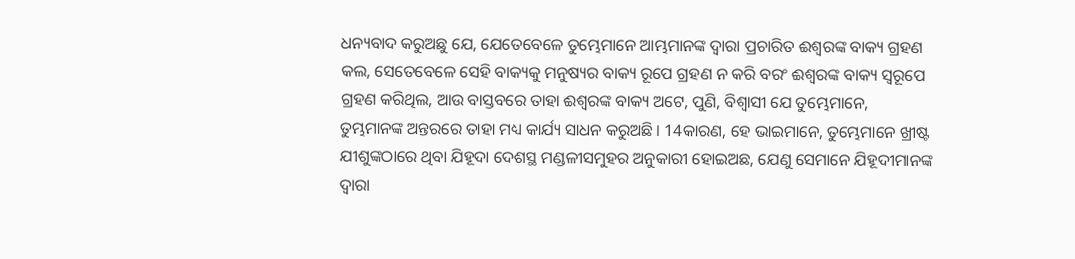ଧନ୍ୟବାଦ କରୁଅଛୁ ଯେ, ଯେତେବେଳେ ତୁମ୍ଭେମାନେ ଆମ୍ଭମାନଙ୍କ ଦ୍ୱାରା ପ୍ରଚାରିତ ଈଶ୍ୱରଙ୍କ ବାକ୍ୟ ଗ୍ରହଣ କଲ, ସେତେବେଳେ ସେହି ବାକ୍ୟକୁ ମନୁଷ୍ୟର ବାକ୍ୟ ରୂପେ ଗ୍ରହଣ ନ କରି ବରଂ ଈଶ୍ୱରଙ୍କ ବାକ୍ୟ ସ୍ୱରୂପେ ଗ୍ରହଣ କରିଥିଲ, ଆଉ ବାସ୍ତବରେ ତାହା ଈଶ୍ୱରଙ୍କ ବାକ୍ୟ ଅଟେ, ପୁଣି, ବିଶ୍ୱାସୀ ଯେ ତୁମ୍ଭେମାନେ, ତୁମ୍ଭମାନଙ୍କ ଅନ୍ତରରେ ତାହା ମଧ୍ୟ କାର୍ଯ୍ୟ ସାଧନ କରୁଅଛି । 14କାରଣ, ହେ ଭାଇମାନେ, ତୁମ୍ଭେମାନେ ଖ୍ରୀଷ୍ଟ ଯୀଶୁଙ୍କଠାରେ ଥିବା ଯିହୂଦା ଦେଶସ୍ଥ ମଣ୍ଡଳୀସମୁହର ଅନୁକାରୀ ହୋଇଅଛ, ଯେଣୁ ସେମାନେ ଯିହୂଦୀମାନଙ୍କ ଦ୍ୱାରା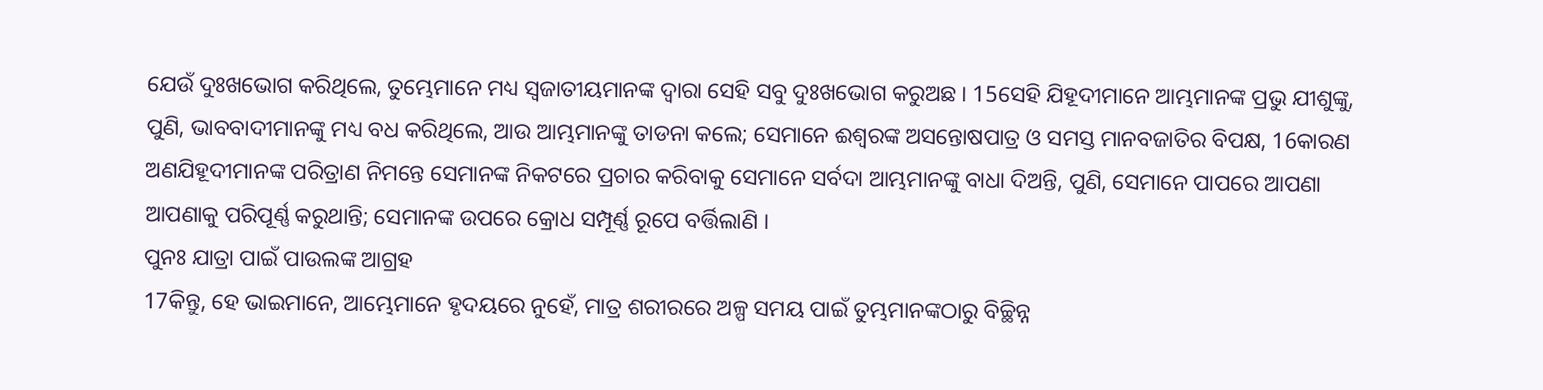ଯେଉଁ ଦୁଃଖଭୋଗ କରିଥିଲେ, ତୁମ୍ଭେମାନେ ମଧ୍ୟ ସ୍ୱଜାତୀୟମାନଙ୍କ ଦ୍ୱାରା ସେହି ସବୁ ଦୁଃଖଭୋଗ କରୁଅଛ । 15ସେହି ଯିହୂଦୀମାନେ ଆମ୍ଭମାନଙ୍କ ପ୍ରଭୁ ଯୀଶୁଙ୍କୁ, ପୁଣି, ଭାବବାଦୀମାନଙ୍କୁ ମଧ୍ୟ ବଧ କରିଥିଲେ, ଆଉ ଆମ୍ଭମାନଙ୍କୁ ତାଡନା କଲେ; ସେମାନେ ଈଶ୍ୱରଙ୍କ ଅସନ୍ତୋଷପାତ୍ର ଓ ସମସ୍ତ ମାନବଜାତିର ବିପକ୍ଷ, 16କାରଣ ଅଣଯିହୂଦୀମାନଙ୍କ ପରିତ୍ରାଣ ନିମନ୍ତେ ସେମାନଙ୍କ ନିକଟରେ ପ୍ରଚାର କରିବାକୁ ସେମାନେ ସର୍ବଦା ଆମ୍ଭମାନଙ୍କୁ ବାଧା ଦିଅନ୍ତି, ପୁଣି, ସେମାନେ ପାପରେ ଆପଣା ଆପଣାକୁ ପରିପୂର୍ଣ୍ଣ କରୁଥାନ୍ତି; ସେମାନଙ୍କ ଉପରେ କ୍ରୋଧ ସମ୍ପୂର୍ଣ୍ଣ ରୂପେ ବର୍ତ୍ତିଲାଣି ।
ପୁନଃ ଯାତ୍ରା ପାଇଁ ପାଉଲଙ୍କ ଆଗ୍ରହ
17କିନ୍ତୁ, ହେ ଭାଇମାନେ, ଆମ୍ଭେମାନେ ହୃଦୟରେ ନୁହେଁ, ମାତ୍ର ଶରୀରରେ ଅଳ୍ପ ସମୟ ପାଇଁ ତୁମ୍ଭମାନଙ୍କଠାରୁ ବିଚ୍ଛିନ୍ନ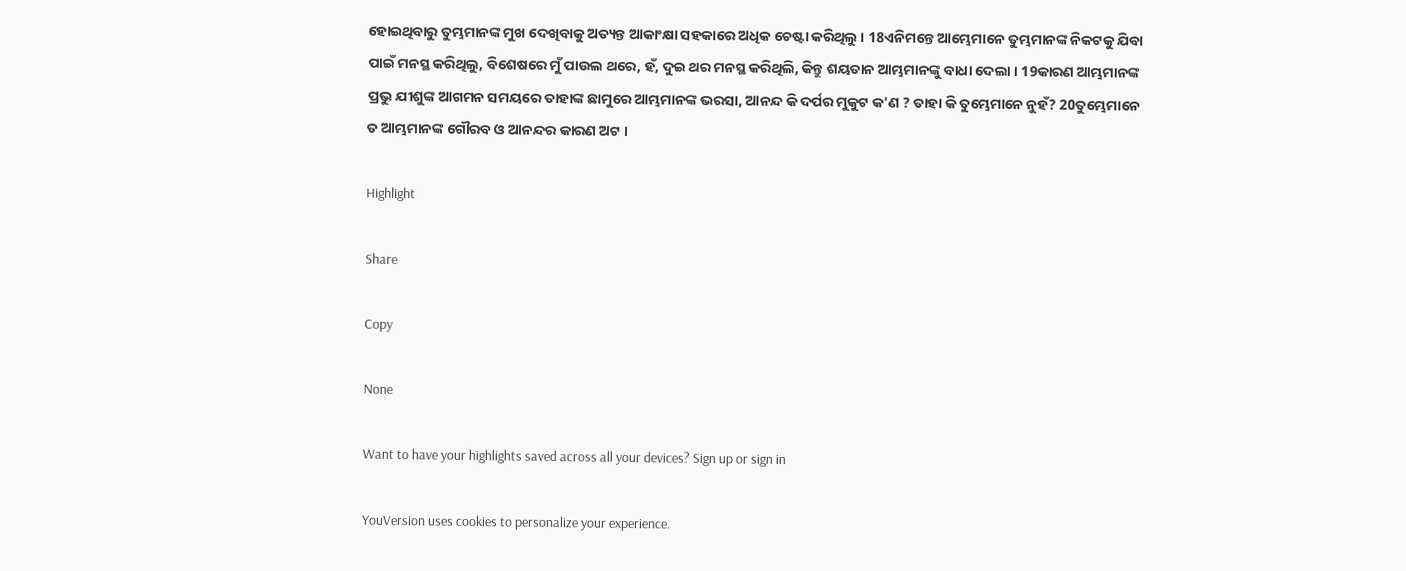ହୋଇଥିବାରୁ ତୁମ୍ଭମାନଙ୍କ ମୁଖ ଦେଖିବାକୁ ଅତ୍ୟନ୍ତ ଆକାଂକ୍ଷା ସହକାରେ ଅଧିକ ଚେଷ୍ଟା କରିଥିଲୁ । 18ଏନିମନ୍ତେ ଆମ୍ଭେମାନେ ତୁମ୍ଭମାନଙ୍କ ନିକଟକୁ ଯିବା ପାଇଁ ମନସ୍ଥ କରିଥିଲୁ, ବିଶେଷରେ ମୁଁ ପାଉଲ ଥରେ, ହଁ, ଦୁଇ ଥର ମନସ୍ଥ କରିଥିଲି, କିନ୍ତୁ ଶୟତାନ ଆମ୍ଭମାନଙ୍କୁ ବାଧା ଦେଲା । 19କାରଣ ଆମ୍ଭମାନଙ୍କ ପ୍ରଭୁ ଯୀଶୁଙ୍କ ଆଗମନ ସମୟରେ ତାହାଙ୍କ ଛାମୁରେ ଆମ୍ଭମାନଙ୍କ ଭରସା, ଆନନ୍ଦ କି ଦର୍ପର ମୁକୁଟ କ'ଣ ? ତାହା କି ତୁମ୍ଭେମାନେ ନୁହଁ? 20ତୁମ୍ଭେମାନେ ତ ଆମ୍ଭମାନଙ୍କ ଗୌରବ ଓ ଆନନ୍ଦର କାରଣ ଅଟ ।

Highlight

Share

Copy

None

Want to have your highlights saved across all your devices? Sign up or sign in

YouVersion uses cookies to personalize your experience.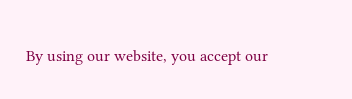By using our website, you accept our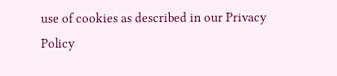use of cookies as described in our Privacy Policy